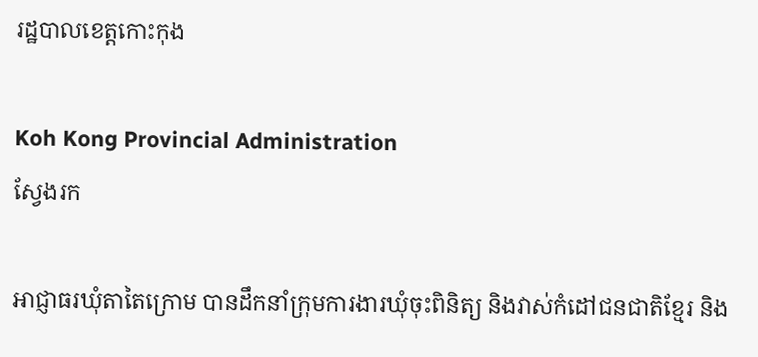រដ្ឋបាលខេត្តកោះកុង

Koh Kong Provincial Administration
ស្វែងរក

អាជ្ញាធរឃុំតាតៃក្រោម បានដឹកនាំក្រុមការងារឃុំចុះពិនិត្យ និងវាស់កំដៅជនជាតិខ្មែរ និង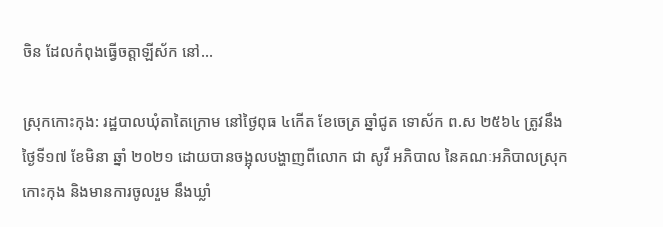ចិន ដែលកំពុងធ្វើចត្តាឡីស័ក នៅ…

ស្រុកកោះកុង: រដ្ឋបាលឃុំតាតៃក្រោម នៅថ្ងៃពុធ ៤កើត ខែចេត្រ ឆ្នាំជូត ទោស័ក ព.ស ២៥៦៤ ត្រូវនឹងថ្ងៃទី១៧ ខែមិនា ឆ្នាំ ២០២១ ដោយបានចង្អុលបង្ហាញពីលោក ជា សូវី អភិបាល នៃគណៈអភិបាលស្រុកកោះកុង និងមានការចូលរួម នឹងឃ្លាំ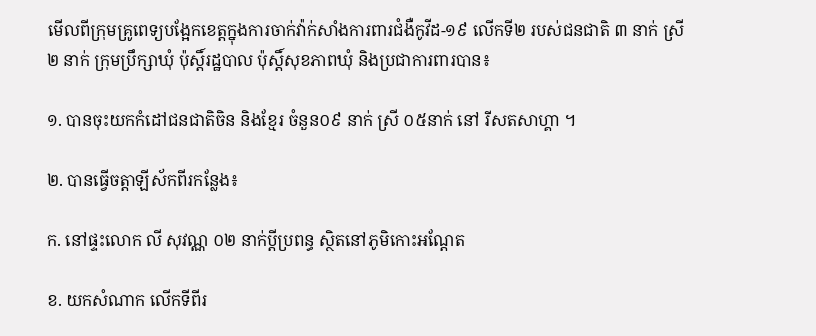មើលពីក្រុមគ្រូពេទ្យបង្អែកខេត្តក្នុងការចាក់វ៉ាក់សាំងការពារជំងឺកូវីដ-១៩ លើកទី២ របស់ជនជាតិ ៣ នាក់ ស្រី ២ នាក់ ក្រុមប្រឹក្សាឃុំ ប៉ុស្តិ៍រដ្ឋបាល ប៉ុស្តិ៍សុខភាពឃុំ និងប្រជាការពារបាន៖

១. បានចុះយកកំដៅជនជាតិចិន និងខ្មែរ ចំនួន០៩ នាក់ ស្រី ០៥នាក់ នៅ រីសតសាហ្គា ។

២. បានធ្វើចត្តាឡីស័កពីរកន្លែង៖

ក. នៅផ្ទះលោក លី សុវណ្ណ ០២ នាក់ប្តីប្រពន្ធ ស្ថិតនៅភូមិកោះអណ្តែត

ខ. យកសំណាក លើកទីពីរ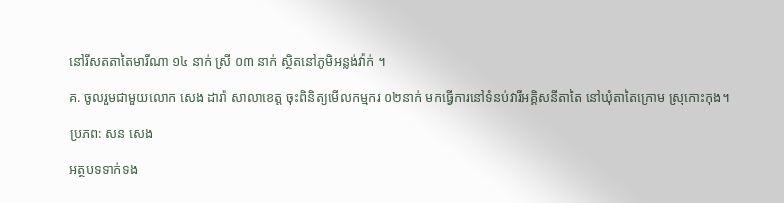នៅរីសតតាតៃមារីណា ១៤ នាក់ ស្រី ០៣ នាក់ ស្ថិតនៅភូមិអន្លង់វ៉ាក់ ។

គ. ចូលរួមជាមួយលោក សេង ដារ៉ា សាលាខេត្ត ចុះពិនិត្យមើលកម្មករ ០២នាក់ មកធ្វើការនៅទំនប់វារីអគ្គិសនីតាតៃ នៅឃុំតាតៃក្រោម ស្រុកោះកុង។

ប្រភព: សន សេង

អត្ថបទទាក់ទង